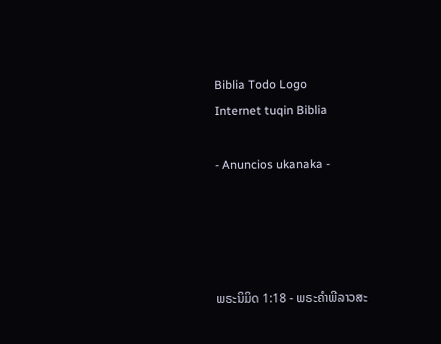Biblia Todo Logo
Internet tuqin Biblia

- Anuncios ukanaka -




ພຣະນິມິດ 1:18 - ພຣະຄຳພີລາວສະ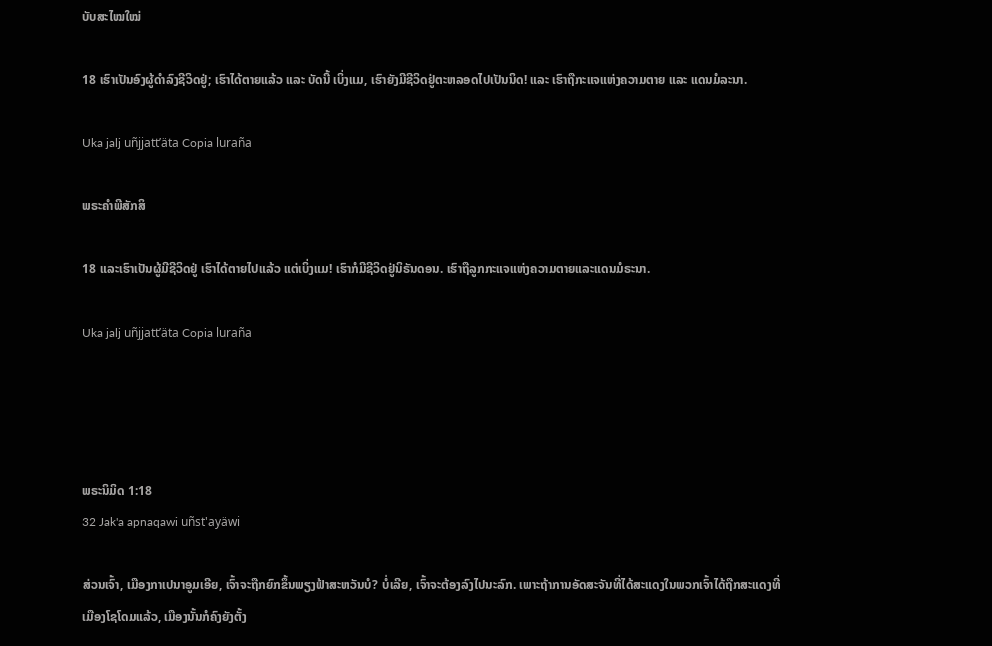ບັບສະໄໝໃໝ່

18 ເຮົາເປັນອົງຜູ້ດຳລົງຊີວິດຢູ່; ເຮົາໄດ້ຕາຍແລ້ວ ແລະ ບັດນີ້ ເບິ່ງແມ, ເຮົາຍັງມີຊີວິດຢູ່ຕະຫລອດໄປເປັນນິດ! ແລະ ເຮົາຖືກະແຈແຫ່ງຄວາມຕາຍ ແລະ ແດນມໍລະນາ.

Uka jalj uñjjattʼäta Copia luraña

ພຣະຄຳພີສັກສິ

18 ແລະເຮົາເປັນຜູ້ມີຊີວິດຢູ່ ເຮົາໄດ້ຕາຍໄປແລ້ວ ແຕ່ເບິ່ງແມ! ເຮົາກໍມີຊີວິດຢູ່ນິຣັນດອນ. ເຮົາຖືລູກກະແຈແຫ່ງຄວາມຕາຍແລະແດນມໍຣະນາ.

Uka jalj uñjjattʼäta Copia luraña




ພຣະນິມິດ 1:18
32 Jak'a apnaqawi uñst'ayäwi

ສ່ວນເຈົ້າ, ເມືອງກາເປນາອູມເອີຍ, ເຈົ້າຈະຖືກຍົກຂຶ້ນພຽງຟ້າສະຫວັນບໍ? ບໍ່ເລີຍ, ເຈົ້າຈະຕ້ອງລົງໄປນະລົກ. ເພາະຖ້າການອັດສະຈັນທີ່ໄດ້ສະແດງໃນພວກເຈົ້າໄດ້ຖືກສະແດງທີ່ເມືອງໂຊໂດມແລ້ວ, ເມືອງນັ້ນກໍຄົງຍັງຕັ້ງ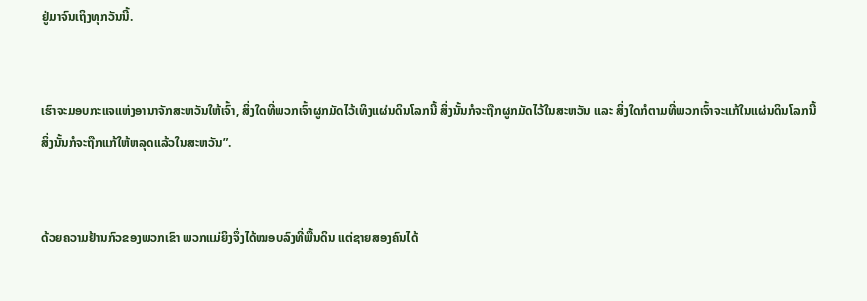ຢູ່ມາຈົນເຖິງທຸກວັນນີ້.


ເຮົາຈະມອບກະແຈແຫ່ງອານາຈັກສະຫວັນໃຫ້ເຈົ້າ, ສິ່ງໃດທີ່ພວກເຈົ້າຜູກມັດໄວ້ເທິງແຜ່ນດິນໂລກນີ້ ສິ່ງນັ້ນກໍຈະຖືກຜູກມັດໄວ້ໃນສະຫວັນ ແລະ ສິ່ງໃດກໍຕາມທີ່ພວກເຈົ້າຈະແກ້ໃນແຜ່ນດິນໂລກນີ້ ສິ່ງນັ້ນກໍຈະຖືກແກ້ໃຫ້ຫລຸດແລ້ວໃນສະຫວັນ”.


ດ້ວຍຄວາມຢ້ານກົວຂອງພວກເຂົາ ພວກແມ່ຍິງຈຶ່ງໄດ້ໝອບລົງທີ່ພື້ນດິນ ແຕ່ຊາຍສອງຄົນໄດ້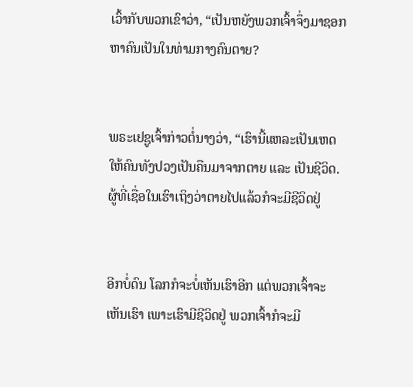ເວົ້າກັບພວກເຂົາວ່າ, “ເປັນຫຍັງພວກເຈົ້າຈຶ່ງມາຊອກຫາຄົນເປັນໃນທ່າມກາງຄົນຕາຍ?


ພຣະເຢຊູເຈົ້າກ່າວຕໍ່ນາງວ່າ, “ເຮົານີ້ແຫລະເປັນເຫດໃຫ້ຄົນທັງປວງເປັນຄືນມາຈາກຕາຍ ແລະ ເປັນຊີວິດ. ຜູ້ທີ່ເຊື່ອໃນເຮົາເຖິງວ່າຕາຍໄປແລ້ວກໍຈະມີຊີວິດຢູ່


ອີກບໍ່ດົນ ໂລກກໍຈະບໍ່ເຫັນເຮົາອີກ ແຕ່ພວກເຈົ້າຈະເຫັນເຮົາ ເພາະເຮົາມີຊີວິດຢູ່ ພວກເຈົ້າກໍຈະມີ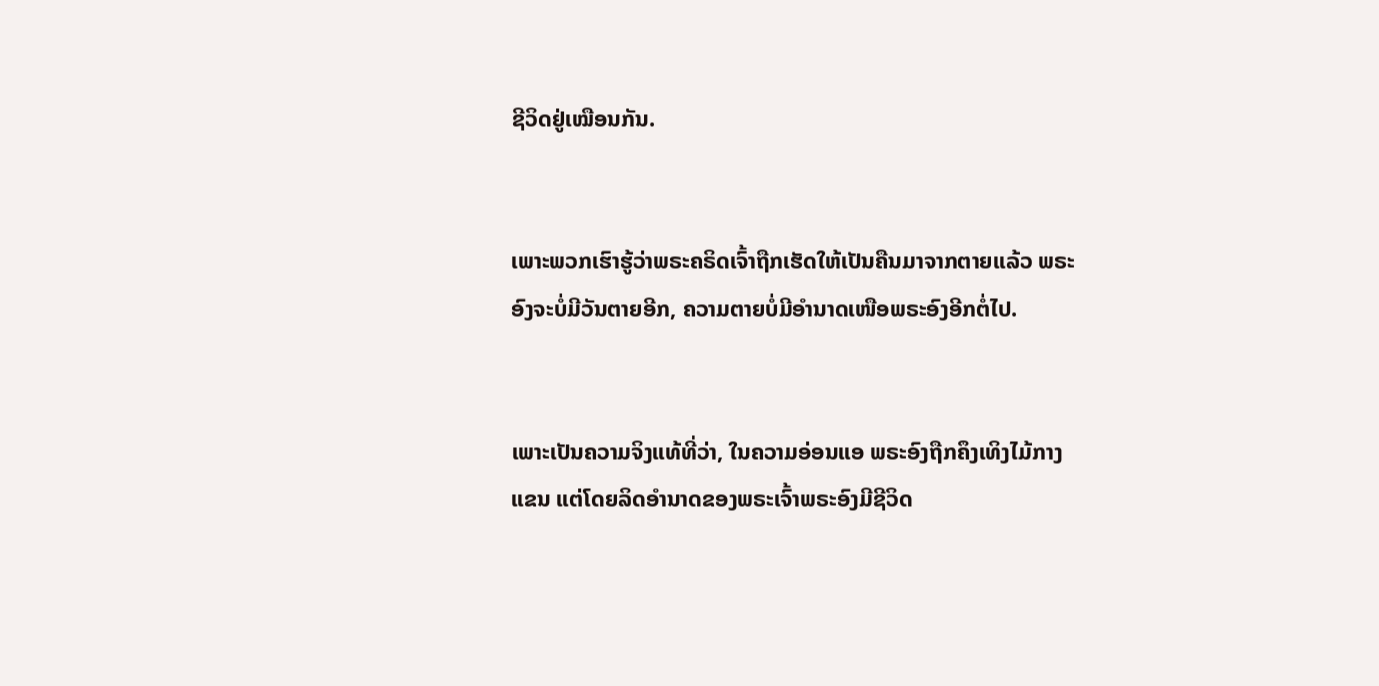ຊີວິດຢູ່ເໝືອນກັນ.


ເພາະພວກເຮົາຮູ້ວ່າພຣະຄຣິດເຈົ້າຖືກເຮັດໃຫ້ເປັນຄືນມາຈາກຕາຍແລ້ວ ພຣະອົງຈະບໍ່ມີວັນຕາຍອີກ, ຄວາມຕາຍບໍ່ມີອຳນາດເໜືອພຣະອົງອີກຕໍ່ໄປ.


ເພາະເປັນຄວາມຈິງແທ້ທີ່ວ່າ, ໃນຄວາມອ່ອນແອ ພຣະອົງຖືກຄຶງເທິງໄມ້ກາງແຂນ ແຕ່ໂດຍລິດອຳນາດຂອງພຣະເຈົ້າພຣະອົງມີຊີວິດ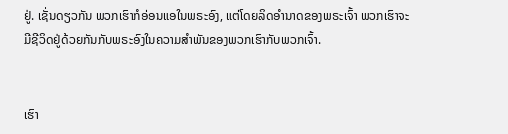ຢູ່. ເຊັ່ນດຽວກັນ ພວກເຮົາກໍອ່ອນແອໃນພຣະອົງ, ແຕ່ໂດຍລິດອຳນາດຂອງພຣະເຈົ້າ ພວກເຮົາຈະມີຊີວິດຢູ່ດ້ວຍກັນກັບພຣະອົງໃນຄວາມສຳພັນຂອງພວກເຮົາກັບພວກເຈົ້າ.


ເຮົາ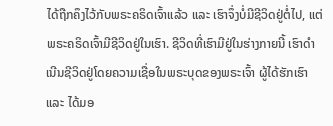ໄດ້ຖືກຄຶງໄວ້ກັບພຣະຄຣິດເຈົ້າແລ້ວ ແລະ ເຮົາຈຶ່ງບໍ່ມີຊີວິດຢູ່ຕໍ່ໄປ, ແຕ່ພຣະຄຣິດເຈົ້າມີຊີວິດຢູ່ໃນເຮົາ. ຊີວິດທີ່ເຮົາມີຢູ່ໃນຮ່າງກາຍນີ້ ເຮົາດໍາເນີນຊີວິດຢູ່ໂດຍຄວາມເຊື່ອໃນພຣະບຸດຂອງພຣະເຈົ້າ ຜູ້ໄດ້ຮັກເຮົາ ແລະ ໄດ້ມອ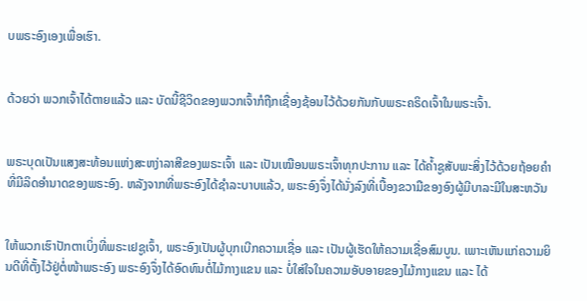ບພຣະອົງເອງເພື່ອເຮົາ.


ດ້ວຍວ່າ ພວກເຈົ້າໄດ້ຕາຍແລ້ວ ແລະ ບັດນີ້ຊີວິດຂອງພວກເຈົ້າກໍຖືກເຊື່ອງຊ້ອນໄວ້ດ້ວຍກັນກັບພຣະຄຣິດເຈົ້າໃນພຣະເຈົ້າ.


ພຣະບຸດເປັນແສງສະທ້ອນແຫ່ງສະຫງ່າລາສີຂອງພຣະເຈົ້າ ແລະ ເປັນເໝືອນພຣະເຈົ້າທຸກປະການ ແລະ ໄດ້ຄ້ຳຊູສັບພະສິ່ງໄວ້ດ້ວຍຖ້ອຍຄຳທີ່ມີລິດອຳນາດຂອງພຣະອົງ. ຫລັງຈາກທີ່ພຣະອົງໄດ້ຊຳລະບາບແລ້ວ, ພຣະອົງຈຶ່ງໄດ້ນັ່ງລົງທີ່ເບື້ອງຂວາມືຂອງອົງຜູ້ມີບາລະມີໃນສະຫວັນ


ໃຫ້ພວກເຮົາປັກຕາເບິ່ງທີ່ພຣະເຢຊູເຈົ້າ, ພຣະອົງເປັນຜູ້ບຸກເບີກຄວາມເຊື່ອ ແລະ ເປັນຜູ້ເຮັດໃຫ້ຄວາມເຊື່ອສົມບູນ. ເພາະເຫັນແກ່ຄວາມຍິນດີທີ່ຕັ້ງໄວ້ຢູ່ຕໍ່ໜ້າພຣະອົງ ພຣະອົງຈຶ່ງໄດ້ອົດທົນຕໍ່ໄມ້ກາງແຂນ ແລະ ບໍ່ໃສ່ໃຈໃນຄວາມອັບອາຍຂອງໄມ້ກາງແຂນ ແລະ ໄດ້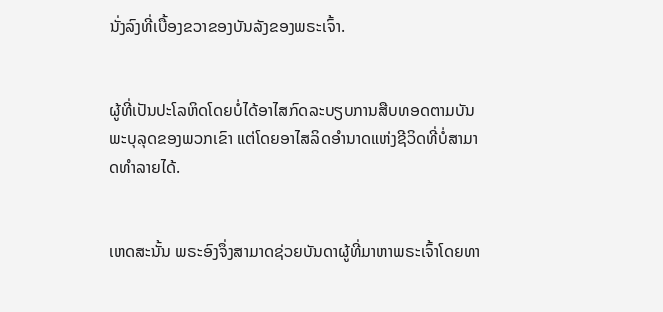ນັ່ງລົງທີ່ເບື້ອງຂວາຂອງບັນລັງຂອງພຣະເຈົ້າ.


ຜູ້ທີ່ເປັນປະໂລຫິດໂດຍບໍ່ໄດ້ອາໄສກົດລະບຽບການສືບທອດຕາມບັນພະບຸລຸດຂອງພວກເຂົາ ແຕ່ໂດຍອາໄສລິດອຳນາດແຫ່ງຊີວິດທີ່ບໍ່ສາມາດທຳລາຍໄດ້.


ເຫດສະນັ້ນ ພຣະອົງຈຶ່ງສາມາດຊ່ວຍບັນດາຜູ້ທີ່ມາຫາພຣະເຈົ້າໂດຍທາ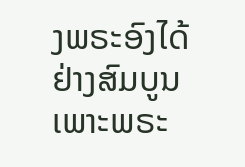ງພຣະອົງໄດ້ຢ່າງສົມບູນ ເພາະພຣະ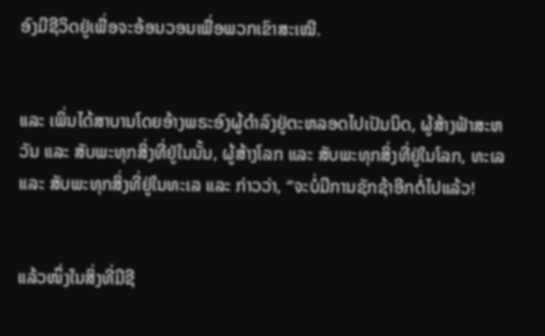ອົງມີຊີວິດຢູ່ເພື່ອຈະອ້ອນວອນເພື່ອພວກເຂົາສະເໝີ.


ແລະ ເພິ່ນໄດ້ສາບານໂດຍອ້າງພຣະອົງຜູ້ດຳລົງຢູ່ຕະຫລອດໄປເປັນນິດ, ຜູ້ສ້າງຟ້າສະຫວັນ ແລະ ສັບພະທຸກສິ່ງທີ່ຢູ່ໃນນັ້ນ, ຜູ້ສ້າງໂລກ ແລະ ສັບພະທຸກສິ່ງທີ່ຢູ່ໃນໂລກ, ທະເລ ແລະ ສັບພະທຸກສິ່ງທີ່ຢູ່ໃນທະເລ ແລະ ກ່າວວ່າ, “ຈະບໍ່ມີການຊັກຊ້າອີກຕໍ່ໄປແລ້ວ!


ແລ້ວໜຶ່ງໃນສິ່ງທີ່ມີຊີ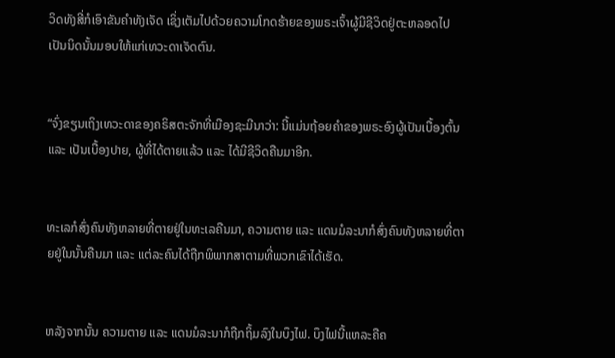ວິດທັງສີ່ກໍເອົາຂັນຄຳທັງເຈັດ ເຊິ່ງເຕັມໄປດ້ວຍຄວາມໂກດຮ້າຍຂອງພຣະເຈົ້າຜູ້ມີຊີວິດຢູ່ຕະຫລອດໄປເປັນນິດນັ້ນມອບໃຫ້ແກ່ເທວະດາເຈັດຕົນ.


“ຈົ່ງຂຽນເຖິງເທວະດາຂອງຄຣິສຕະຈັກທີ່ເມືອງຊະມີນາວ່າ: ນີ້ແມ່ນຖ້ອຍຄຳຂອງພຣະອົງຜູ້ເປັນເບື້ອງຕົ້ນ ແລະ ເປັນເບື້ອງປາຍ, ຜູ້ທີ່ໄດ້ຕາຍແລ້ວ ແລະ ໄດ້ມີຊີວິດຄືນມາອີກ.


ທະເລກໍສົ່ງຄົນທັງຫລາຍທີ່ຕາຍຢູ່ໃນທະເລຄືນມາ, ຄວາມຕາຍ ແລະ ແດນມໍລະນາກໍສົ່ງຄົນທັງຫລາຍທີ່ຕາຍຢູ່ໃນນັ້ນຄືນມາ ແລະ ແຕ່ລະຄົນໄດ້ຖືກພິພາກສາຕາມທີ່ພວກເຂົາໄດ້ເຮັດ.


ຫລັງຈາກນັ້ນ ຄວາມຕາຍ ແລະ ແດນມໍລະນາກໍຖືກຖິ້ມລົງໃນບຶງໄຟ. ບຶງໄຟນີ້ແຫລະຄືຄ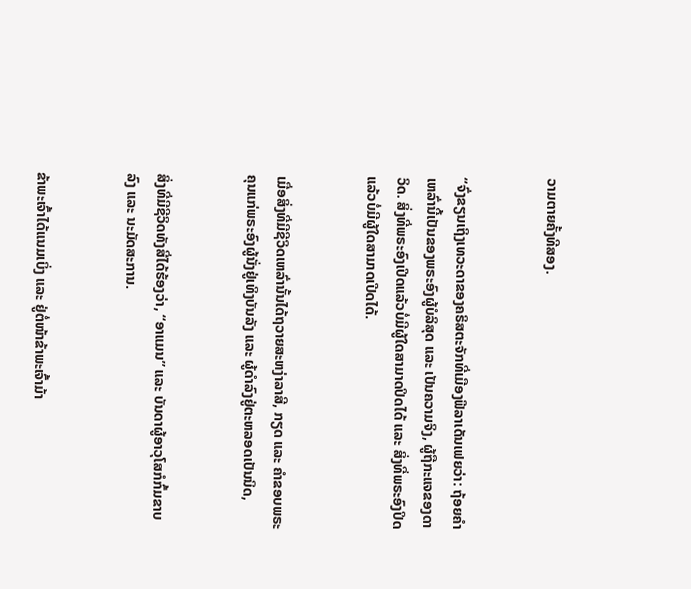ວາມຕາຍຄັ້ງທີສອງ.


“ຈົ່ງຂຽນເຖິງເທວະດາຂອງຄຣິສຕະຈັກທີ່ເມືອງຟີລາເດັນເຟຍວ່າ: ຖ້ອຍຄຳເຫລົ່ານີ້ເປັນຂອງພຣະອົງຜູ້ບໍລິສຸດ ແລະ ເປັນຄວາມຈິງ, ຜູ້ຖືກະແຈຂອງດາວິດ. ສິ່ງທີ່ພຣະອົງເປີດແລ້ວບໍ່ມີຜູ້ໃດສາມາດປິດໄດ້ ແລະ ສິ່ງທີ່ພຣະອົງປິດແລ້ວບໍ່ມີຜູ້ໃດສາມາດເປີດໄດ້.


ເມື່ອສິ່ງທີ່ມີຊີວິດເຫລົ່ານັ້ນໄດ້ຖວາຍສະຫງ່າລາສີ, ກຽດ ແລະ ຄຳຂອບພຣະຄຸນແກ່ພຣະອົງຜູ້ນັ່ງຢູ່ເທິງບັນລັງ ແລະ ຜູ້ດຳລົງຢູ່ຕະຫລອດເປັນນິດ,


ສິ່ງທີ່ມີຊີວິດທັງສີ່ໄດ້ຮ້ອງວ່າ, “ອາແມນ” ແລະ ບັນດາຜູ້ອາວຸໂສກໍກົ້ມຂາບລົງ ແລະ ນະມັດສະການ.


ຂ້າພະເຈົ້າໄດ້ແນມເບິ່ງ ແລະ ຢູ່ຕໍ່ໜ້າຂ້າພະເຈົ້າມ້າ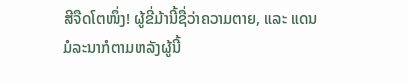ສີຈືດໂຕໜຶ່ງ! ຜູ້ຂີ່ມ້ານີ້ຊື່ວ່າຄວາມຕາຍ, ແລະ ແດນມໍລະນາກໍຕາມຫລັງຜູ້ນີ້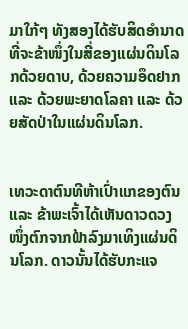ມາໃກ້ໆ ທັງສອງໄດ້ຮັບສິດອຳນາດທີ່ຈະຂ້າໜຶ່ງໃນສີ່ຂອງແຜ່ນດິນໂລກດ້ວຍດາບ, ດ້ວຍຄວາມອຶດຢາກ ແລະ ດ້ວຍພະຍາດໂລຄາ ແລະ ດ້ວຍສັດປ່າໃນແຜ່ນດິນໂລກ.


ເທວະດາຕົນທີຫ້າເປົ່າແກຂອງຕົນ ແລະ ຂ້າພະເຈົ້າໄດ້ເຫັນດາວດວງໜຶ່ງຕົກຈາກຟ້າລົງມາເທິງແຜ່ນດິນໂລກ. ດາວນັ້ນໄດ້ຮັບກະແຈ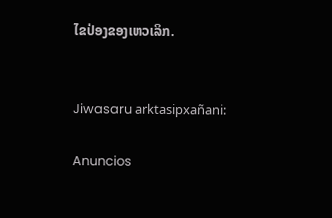ໄຂປ່ອງຂອງເຫວເລິກ.


Jiwasaru arktasipxañani:

Anuncios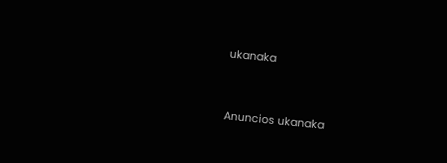ukanaka


Anuncios ukanaka